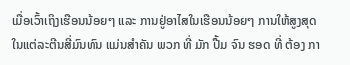ເມື່ອເວົ້າເຖິງເຮືອນນ້ອຍໆ ແລະ ການຢູ່ອາໄສໃນເຮືອນນ້ອຍໆ ການໃຫ້ສູງສຸດໃນແຕ່ລະຕີນສີ່ມົນທົນ ແມ່ນສໍາຄັນ ພວກ ທີ່ ມັກ ປື້ມ ຈົນ ຮອດ ທີ່ ຕ້ອງ ກາ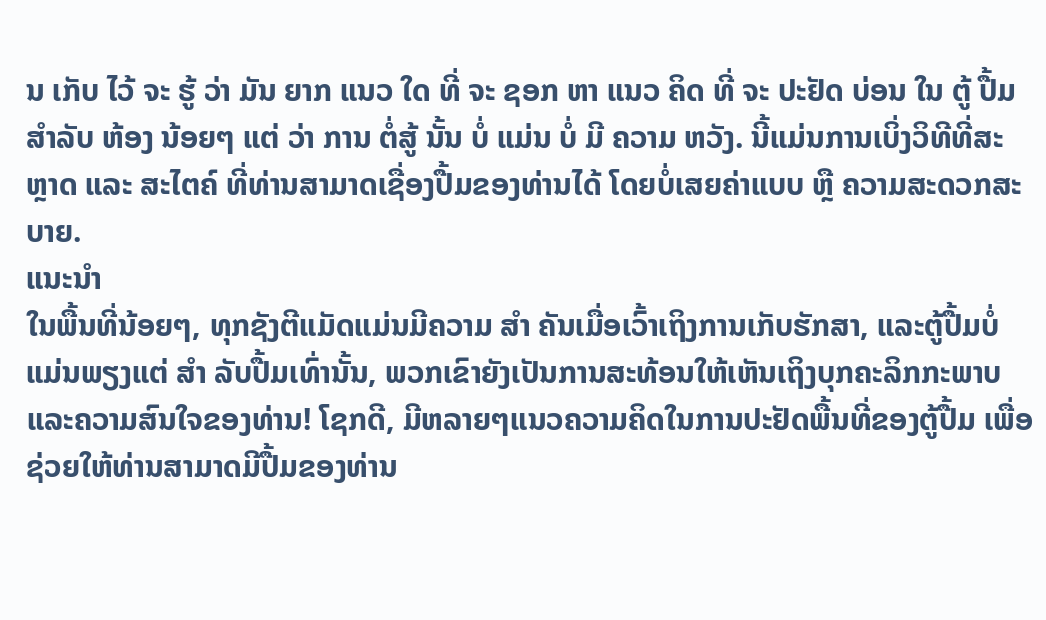ນ ເກັບ ໄວ້ ຈະ ຮູ້ ວ່າ ມັນ ຍາກ ແນວ ໃດ ທີ່ ຈະ ຊອກ ຫາ ແນວ ຄິດ ທີ່ ຈະ ປະຢັດ ບ່ອນ ໃນ ຕູ້ ປື້ມ ສໍາລັບ ຫ້ອງ ນ້ອຍໆ ແຕ່ ວ່າ ການ ຕໍ່ສູ້ ນັ້ນ ບໍ່ ແມ່ນ ບໍ່ ມີ ຄວາມ ຫວັງ. ນີ້ແມ່ນການເບິ່ງວິທີທີ່ສະຫຼາດ ແລະ ສະໄຕຄ໌ ທີ່ທ່ານສາມາດເຊື່ອງປື້ມຂອງທ່ານໄດ້ ໂດຍບໍ່ເສຍຄ່າແບບ ຫຼື ຄວາມສະດວກສະບາຍ.
ແນະນຳ
ໃນພື້ນທີ່ນ້ອຍໆ, ທຸກຊັງຕີແມັດແມ່ນມີຄວາມ ສໍາ ຄັນເມື່ອເວົ້າເຖິງການເກັບຮັກສາ, ແລະຕູ້ປື້ມບໍ່ແມ່ນພຽງແຕ່ ສໍາ ລັບປື້ມເທົ່ານັ້ນ, ພວກເຂົາຍັງເປັນການສະທ້ອນໃຫ້ເຫັນເຖິງບຸກຄະລິກກະພາບແລະຄວາມສົນໃຈຂອງທ່ານ! ໂຊກດີ, ມີຫລາຍໆແນວຄວາມຄິດໃນການປະຢັດພື້ນທີ່ຂອງຕູ້ປື້ມ ເພື່ອຊ່ວຍໃຫ້ທ່ານສາມາດມີປື້ມຂອງທ່ານ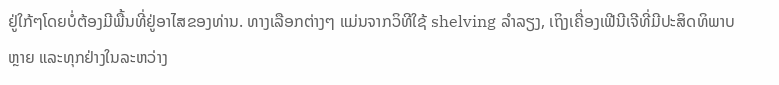ຢູ່ໃກ້ໆໂດຍບໍ່ຕ້ອງມີພື້ນທີ່ຢູ່ອາໄສຂອງທ່ານ. ທາງເລືອກຕ່າງໆ ແມ່ນຈາກວິທີໃຊ້ shelving ລໍາລຽງ, ເຖິງເຄື່ອງເຟີນີເຈີທີ່ມີປະສິດທິພາບຫຼາຍ ແລະທຸກຢ່າງໃນລະຫວ່າງ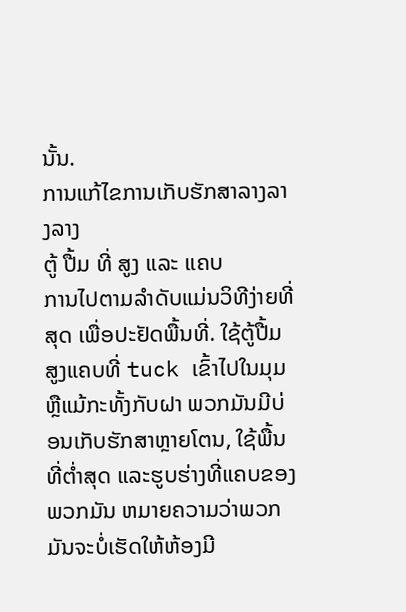ນັ້ນ.
ການແກ້ໄຂການເກັບຮັກສາລາງລາງລາງ
ຕູ້ ປື້ມ ທີ່ ສູງ ແລະ ແຄບ
ການໄປຕາມລໍາດັບແມ່ນວິທີງ່າຍທີ່ສຸດ ເພື່ອປະຢັດພື້ນທີ່. ໃຊ້ຕູ້ປື້ມສູງແຄບທີ່ tuck ເຂົ້າໄປໃນມຸມຫຼືແມ້ກະທັ້ງກັບຝາ ພວກມັນມີບ່ອນເກັບຮັກສາຫຼາຍໂຕນ, ໃຊ້ພື້ນທີ່ຕ່ຳສຸດ ແລະຮູບຮ່າງທີ່ແຄບຂອງພວກມັນ ຫມາຍຄວາມວ່າພວກມັນຈະບໍ່ເຮັດໃຫ້ຫ້ອງມີ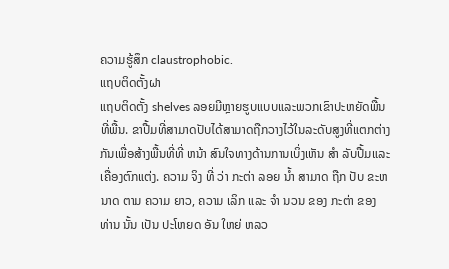ຄວາມຮູ້ສຶກ claustrophobic.
ແຖບຕິດຕັ້ງຝາ
ແຖບຕິດຕັ້ງ shelves ລອຍມີຫຼາຍຮູບແບບແລະພວກເຂົາປະຫຍັດພື້ນທີ່ພື້ນ. ຂາປື້ມທີ່ສາມາດປັບໄດ້ສາມາດຖືກວາງໄວ້ໃນລະດັບສູງທີ່ແຕກຕ່າງກັນເພື່ອສ້າງພື້ນທີ່ທີ່ ຫນ້າ ສົນໃຈທາງດ້ານການເບິ່ງເຫັນ ສໍາ ລັບປື້ມແລະເຄື່ອງຕົກແຕ່ງ. ຄວາມ ຈິງ ທີ່ ວ່າ ກະຕ່າ ລອຍ ນ້ຳ ສາມາດ ຖືກ ປັບ ຂະຫນາດ ຕາມ ຄວາມ ຍາວ, ຄວາມ ເລິກ ແລະ ຈໍາ ນວນ ຂອງ ກະຕ່າ ຂອງ ທ່ານ ນັ້ນ ເປັນ ປະໂຫຍດ ອັນ ໃຫຍ່ ຫລວ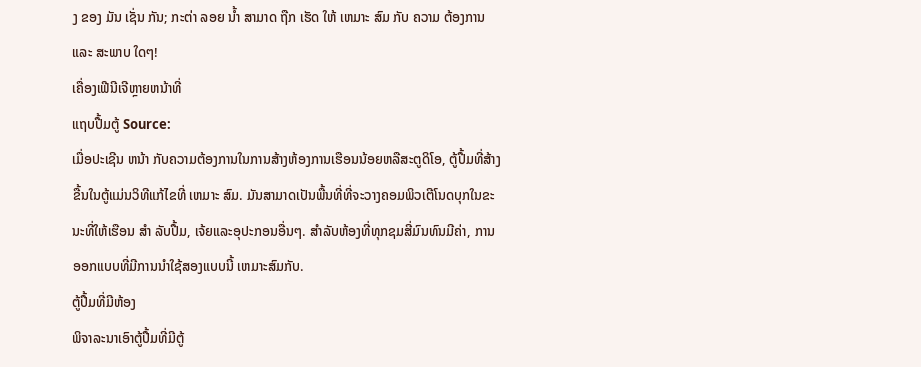ງ ຂອງ ມັນ ເຊັ່ນ ກັນ; ກະຕ່າ ລອຍ ນ້ຳ ສາມາດ ຖືກ ເຮັດ ໃຫ້ ເຫມາະ ສົມ ກັບ ຄວາມ ຕ້ອງການ ແລະ ສະພາບ ໃດໆ!
ເຄື່ອງເຟີນີເຈີຫຼາຍຫນ້າທີ່
ແຖບປື້ມຕູ້ Source:
ເມື່ອປະເຊີນ ຫນ້າ ກັບຄວາມຕ້ອງການໃນການສ້າງຫ້ອງການເຮືອນນ້ອຍຫລືສະຕູດິໂອ, ຕູ້ປື້ມທີ່ສ້າງຂື້ນໃນຕູ້ແມ່ນວິທີແກ້ໄຂທີ່ ເຫມາະ ສົມ. ມັນສາມາດເປັນພື້ນທີ່ທີ່ຈະວາງຄອມພິວເຕີໂນດບຸກໃນຂະນະທີ່ໃຫ້ເຮືອນ ສໍາ ລັບປື້ມ, ເຈ້ຍແລະອຸປະກອນອື່ນໆ. ສໍາລັບຫ້ອງທີ່ທຸກຊມສີ່ມົນທົນມີຄ່າ, ການອອກແບບທີ່ມີການນໍາໃຊ້ສອງແບບນີ້ ເຫມາະສົມກັບ.
ຕູ້ປື້ມທີ່ມີຫ້ອງ
ພິຈາລະນາເອົາຕູ້ປື້ມທີ່ມີຕູ້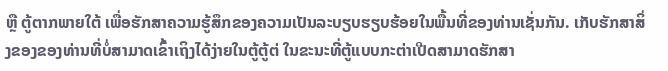ຫຼື ຕູ້ຕາກພາຍໃຕ້ ເພື່ອຮັກສາຄວາມຮູ້ສຶກຂອງຄວາມເປັນລະບຽບຮຽບຮ້ອຍໃນພື້ນທີ່ຂອງທ່ານເຊັ່ນກັນ. ເກັບຮັກສາສິ່ງຂອງຂອງທ່ານທີ່ບໍ່ສາມາດເຂົ້າເຖິງໄດ້ງ່າຍໃນຕູ້ຕູ້ຕ່ ໃນຂະນະທີ່ຕູ້ແບບກະຕ່າເປີດສາມາດຮັກສາ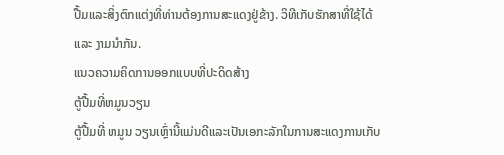ປື້ມແລະສິ່ງຕົກແຕ່ງທີ່ທ່ານຕ້ອງການສະແດງຢູ່ຂ້າງ. ວິທີເກັບຮັກສາທີ່ໃຊ້ໄດ້ ແລະ ງາມນໍາກັນ.
ແນວຄວາມຄິດການອອກແບບທີ່ປະດິດສ້າງ
ຕູ້ປື້ມທີ່ຫມູນວຽນ
ຕູ້ປື້ມທີ່ ຫມູນ ວຽນເຫຼົ່ານີ້ແມ່ນດີແລະເປັນເອກະລັກໃນການສະແດງການເກັບ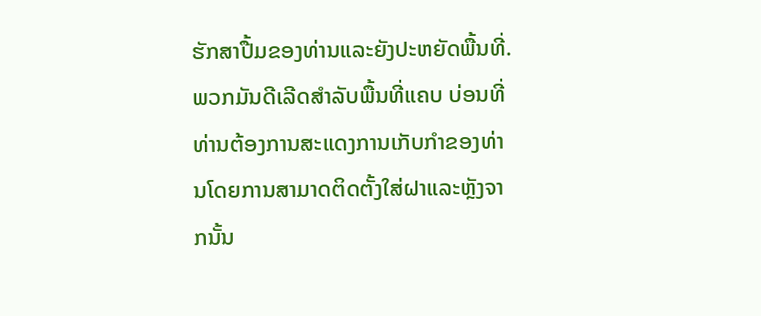ຮັກສາປື້ມຂອງທ່ານແລະຍັງປະຫຍັດພື້ນທີ່. ພວກມັນດີເລີດສໍາລັບພື້ນທີ່ແຄບ ບ່ອນທີ່ທ່ານຕ້ອງການສະແດງການເກັບກໍາຂອງທ່ານໂດຍການສາມາດຕິດຕັ້ງໃສ່ຝາແລະຫຼັງຈາກນັ້ນ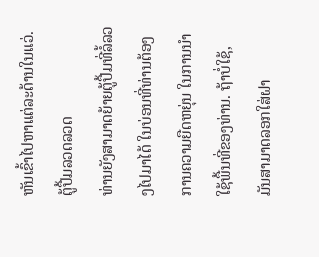ຫັນເຂົ້າໄປຫາແຕ່ລະດ້ານໃນແວ່.
ຕູ້ປື້ມລວດລວດ
ທ່ານຍັງສາມາດຍ້າຍຕູ້ປື້ມທີ່ລໍ້ລວງໄປມາໄດ້ ໃນບ່ອນທີ່ທ່ານຕ້ອງການຄວາມຍືດຫຍຸ່ນ ໃນການນໍາໃຊ້ພື້ນທີ່ຂອງທ່ານ. ຖ້າບໍ່ໃຊ້, ມັນສາມາດລອກໃສ່ຝາ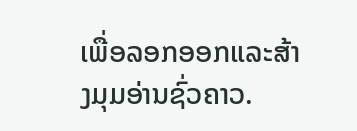ເພື່ອລອກອອກແລະສ້າງມຸມອ່ານຊົ່ວຄາວ.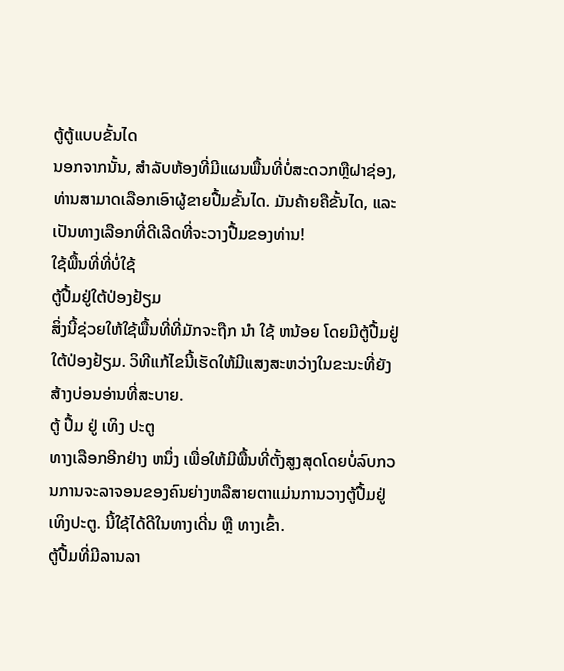ຕູ້ຕູ້ແບບຂັ້ນໄດ
ນອກຈາກນັ້ນ, ສໍາລັບຫ້ອງທີ່ມີແຜນພື້ນທີ່ບໍ່ສະດວກຫຼືຝາຊ່ອງ, ທ່ານສາມາດເລືອກເອົາຜູ້ຂາຍປື້ມຂັ້ນໄດ. ມັນຄ້າຍຄືຂັ້ນໄດ, ແລະເປັນທາງເລືອກທີ່ດີເລີດທີ່ຈະວາງປື້ມຂອງທ່ານ!
ໃຊ້ພື້ນທີ່ທີ່ບໍ່ໃຊ້
ຕູ້ປື້ມຢູ່ໃຕ້ປ່ອງຢ້ຽມ
ສິ່ງນີ້ຊ່ວຍໃຫ້ໃຊ້ພື້ນທີ່ທີ່ມັກຈະຖືກ ນໍາ ໃຊ້ ຫນ້ອຍ ໂດຍມີຕູ້ປື້ມຢູ່ໃຕ້ປ່ອງຢ້ຽມ. ວິທີແກ້ໄຂນີ້ເຮັດໃຫ້ມີແສງສະຫວ່າງໃນຂະນະທີ່ຍັງສ້າງບ່ອນອ່ານທີ່ສະບາຍ.
ຕູ້ ປື້ມ ຢູ່ ເທິງ ປະຕູ
ທາງເລືອກອີກຢ່າງ ຫນຶ່ງ ເພື່ອໃຫ້ມີພື້ນທີ່ຕັ້ງສູງສຸດໂດຍບໍ່ລົບກວນການຈະລາຈອນຂອງຄົນຍ່າງຫລືສາຍຕາແມ່ນການວາງຕູ້ປື້ມຢູ່ເທິງປະຕູ. ນີ້ໃຊ້ໄດ້ດີໃນທາງເດີ່ນ ຫຼື ທາງເຂົ້າ.
ຕູ້ປື້ມທີ່ມີລານລາ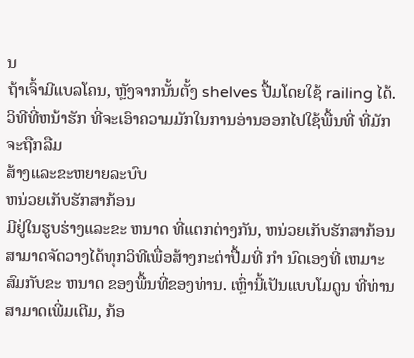ນ
ຖ້າເຈົ້າມີແບລໂຄນ, ຫຼັງຈາກນັ້ນຕັ້ງ shelves ປື້ມໂດຍໃຊ້ railing ໄດ້. ວິທີທີ່ຫນ້າຮັກ ທີ່ຈະເອົາຄວາມມັກໃນການອ່ານອອກໄປໃຊ້ພື້ນທີ່ ທີ່ມັກຈະຖືກລືມ
ສ້າງແລະຂະຫຍາຍລະບົບ
ຫນ່ວຍເກັບຮັກສາກ້ອນ
ມີຢູ່ໃນຮູບຮ່າງແລະຂະ ຫນາດ ທີ່ແຕກຕ່າງກັນ, ຫນ່ວຍເກັບຮັກສາກ້ອນສາມາດຈັດວາງໄດ້ທຸກວິທີເພື່ອສ້າງກະຕ່າປື້ມທີ່ ກໍາ ນົດເອງທີ່ ເຫມາະ ສົມກັບຂະ ຫນາດ ຂອງພື້ນທີ່ຂອງທ່ານ. ເຫຼົ່ານີ້ເປັນແບບໂມດູນ ທີ່ທ່ານສາມາດເພີ່ມເຕີມ, ກ້ອ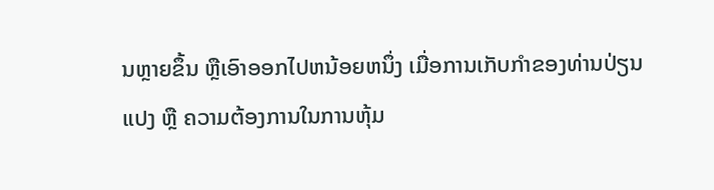ນຫຼາຍຂຶ້ນ ຫຼືເອົາອອກໄປຫນ້ອຍຫນຶ່ງ ເມື່ອການເກັບກໍາຂອງທ່ານປ່ຽນແປງ ຫຼື ຄວາມຕ້ອງການໃນການຫຸ້ມ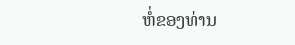ຫໍ່ຂອງທ່ານ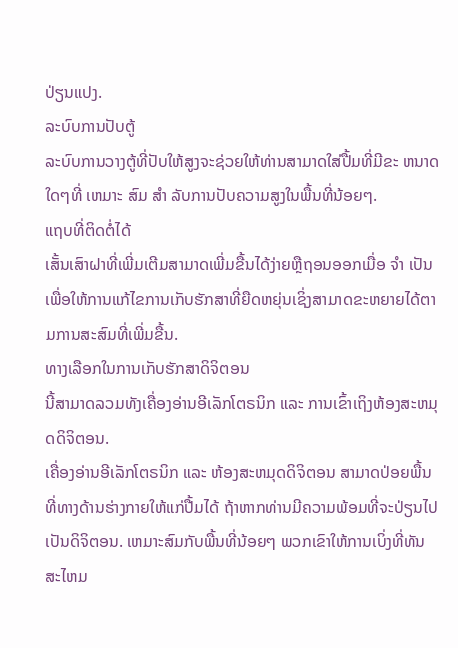ປ່ຽນແປງ.
ລະບົບການປັບຕູ້
ລະບົບການວາງຕູ້ທີ່ປັບໃຫ້ສູງຈະຊ່ວຍໃຫ້ທ່ານສາມາດໃສ່ປື້ມທີ່ມີຂະ ຫນາດ ໃດໆທີ່ ເຫມາະ ສົມ ສໍາ ລັບການປັບຄວາມສູງໃນພື້ນທີ່ນ້ອຍໆ.
ແຖບທີ່ຕິດຕໍ່ໄດ້
ເສັ້ນເສົາຝາທີ່ເພີ່ມເຕີມສາມາດເພີ່ມຂື້ນໄດ້ງ່າຍຫຼືຖອນອອກເມື່ອ ຈໍາ ເປັນເພື່ອໃຫ້ການແກ້ໄຂການເກັບຮັກສາທີ່ຍືດຫຍຸ່ນເຊິ່ງສາມາດຂະຫຍາຍໄດ້ຕາມການສະສົມທີ່ເພີ່ມຂື້ນ.
ທາງເລືອກໃນການເກັບຮັກສາດິຈິຕອນ
ນີ້ສາມາດລວມທັງເຄື່ອງອ່ານອີເລັກໂຕຣນິກ ແລະ ການເຂົ້າເຖິງຫ້ອງສະຫມຸດດິຈິຕອນ.
ເຄື່ອງອ່ານອີເລັກໂຕຣນິກ ແລະ ຫ້ອງສະຫມຸດດິຈິຕອນ ສາມາດປ່ອຍພື້ນທີ່ທາງດ້ານຮ່າງກາຍໃຫ້ແກ່ປື້ມໄດ້ ຖ້າຫາກທ່ານມີຄວາມພ້ອມທີ່ຈະປ່ຽນໄປເປັນດິຈິຕອນ. ເຫມາະສົມກັບພື້ນທີ່ນ້ອຍໆ ພວກເຂົາໃຫ້ການເບິ່ງທີ່ທັນສະໄຫມ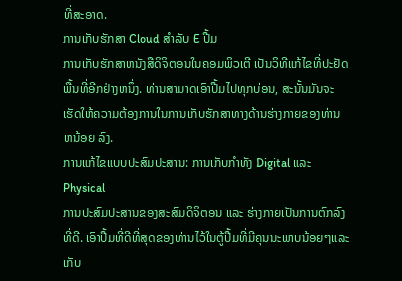ທີ່ສະອາດ.
ການເກັບຮັກສາ Cloud ສໍາລັບ E ປື້ມ
ການເກັບຮັກສາຫນັງສືດິຈິຕອນໃນຄອມພິວເຕີ ເປັນວິທີແກ້ໄຂທີ່ປະຢັດພື້ນທີ່ອີກຢ່າງຫນຶ່ງ. ທ່ານສາມາດເອົາປື້ມໄປທຸກບ່ອນ, ສະນັ້ນມັນຈະເຮັດໃຫ້ຄວາມຕ້ອງການໃນການເກັບຮັກສາທາງດ້ານຮ່າງກາຍຂອງທ່ານ ຫນ້ອຍ ລົງ.
ການແກ້ໄຂແບບປະສົມປະສານ: ການເກັບກໍາທັງ Digital ແລະ Physical
ການປະສົມປະສານຂອງສະສົມດິຈິຕອນ ແລະ ຮ່າງກາຍເປັນການຕົກລົງທີ່ດີ. ເອົາປື້ມທີ່ດີທີ່ສຸດຂອງທ່ານໄວ້ໃນຕູ້ປື້ມທີ່ມີຄຸນນະພາບນ້ອຍໆແລະເກັບ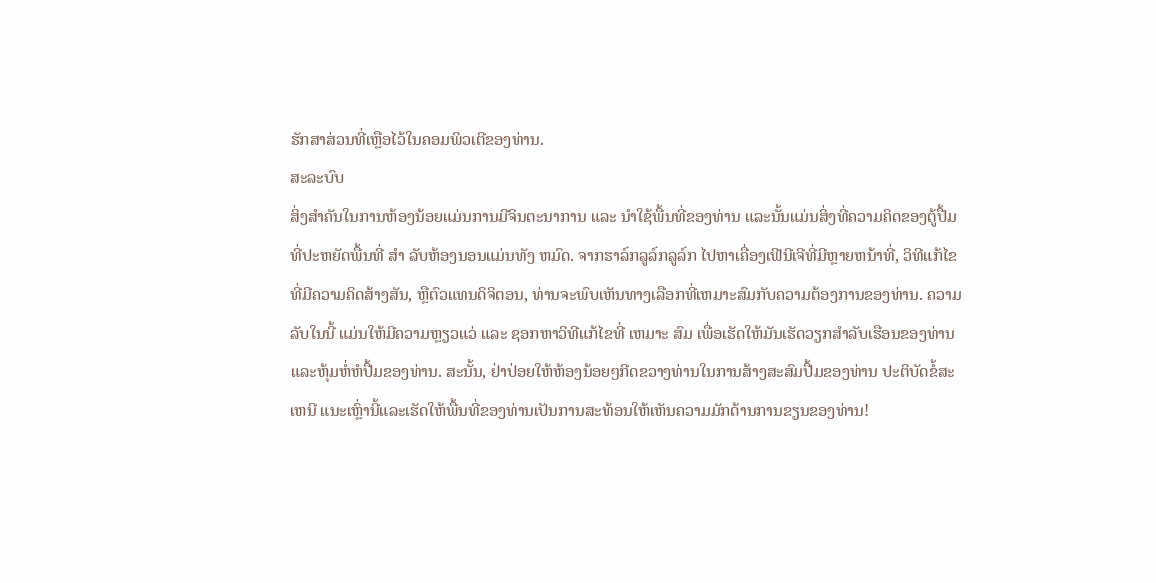ຮັກສາສ່ວນທີ່ເຫຼືອໄວ້ໃນຄອມພິວເຕີຂອງທ່ານ.
ສະລະບົບ
ສິ່ງສໍາຄັນໃນການຫ້ອງນ້ອຍແມ່ນການມີຈິນຕະນາການ ແລະ ນໍາໃຊ້ພື້ນທີ່ຂອງທ່ານ ແລະນັ້ນແມ່ນສິ່ງທີ່ຄວາມຄິດຂອງຕູ້ປື້ມທີ່ປະຫຍັດພື້ນທີ່ ສໍາ ລັບຫ້ອງນອນແມ່ນທັງ ຫມົດ. ຈາກຮາລ໌ກລູລ໌ກລູລ໌ກ ໄປຫາເຄື່ອງເຟີນີເຈີທີ່ມີຫຼາຍຫນ້າທີ່, ວິທີແກ້ໄຂທີ່ມີຄວາມຄິດສ້າງສັນ, ຫຼືຕົວແທນດິຈິຕອນ, ທ່ານຈະພົບເຫັນທາງເລືອກທີ່ເຫມາະສົມກັບຄວາມຕ້ອງການຂອງທ່ານ. ຄວາມລັບໃນນີ້ ແມ່ນໃຫ້ມີຄວາມຫຼຽວແວ່ ແລະ ຊອກຫາວິທີແກ້ໄຂທີ່ ເຫມາະ ສົມ ເພື່ອເຮັດໃຫ້ມັນເຮັດວຽກສໍາລັບເຮືອນຂອງທ່ານ ແລະຫຸ້ມຫໍ່ຫໍປື້ມຂອງທ່ານ. ສະນັ້ນ, ຢ່າປ່ອຍໃຫ້ຫ້ອງນ້ອຍໆກີດຂວາງທ່ານໃນການສ້າງສະສົມປື້ມຂອງທ່ານ ປະຕິບັດຂໍ້ສະ ເຫນີ ແນະເຫຼົ່ານີ້ແລະເຮັດໃຫ້ພື້ນທີ່ຂອງທ່ານເປັນການສະທ້ອນໃຫ້ເຫັນຄວາມມັກດ້ານການຂຽນຂອງທ່ານ!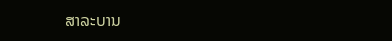ສາລະບານ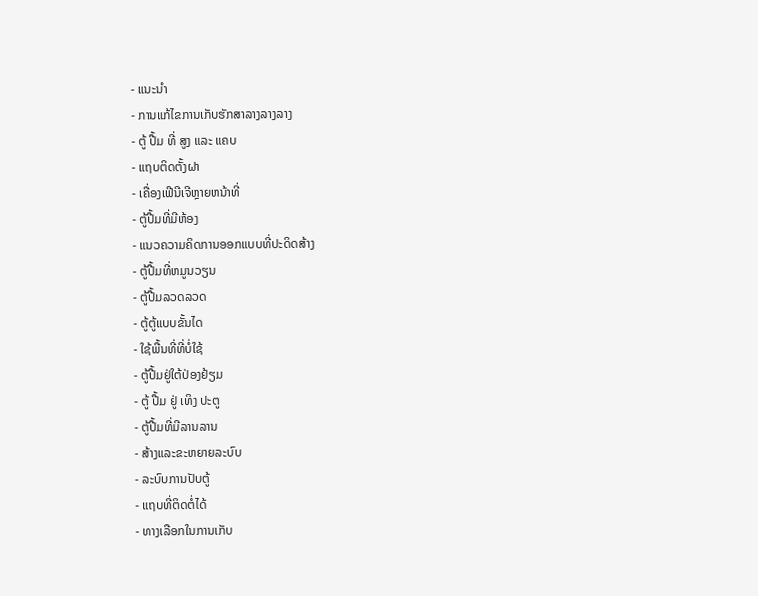- ແນະນຳ
- ການແກ້ໄຂການເກັບຮັກສາລາງລາງລາງ
- ຕູ້ ປື້ມ ທີ່ ສູງ ແລະ ແຄບ
- ແຖບຕິດຕັ້ງຝາ
- ເຄື່ອງເຟີນີເຈີຫຼາຍຫນ້າທີ່
- ຕູ້ປື້ມທີ່ມີຫ້ອງ
- ແນວຄວາມຄິດການອອກແບບທີ່ປະດິດສ້າງ
- ຕູ້ປື້ມທີ່ຫມູນວຽນ
- ຕູ້ປື້ມລວດລວດ
- ຕູ້ຕູ້ແບບຂັ້ນໄດ
- ໃຊ້ພື້ນທີ່ທີ່ບໍ່ໃຊ້
- ຕູ້ປື້ມຢູ່ໃຕ້ປ່ອງຢ້ຽມ
- ຕູ້ ປື້ມ ຢູ່ ເທິງ ປະຕູ
- ຕູ້ປື້ມທີ່ມີລານລານ
- ສ້າງແລະຂະຫຍາຍລະບົບ
- ລະບົບການປັບຕູ້
- ແຖບທີ່ຕິດຕໍ່ໄດ້
- ທາງເລືອກໃນການເກັບ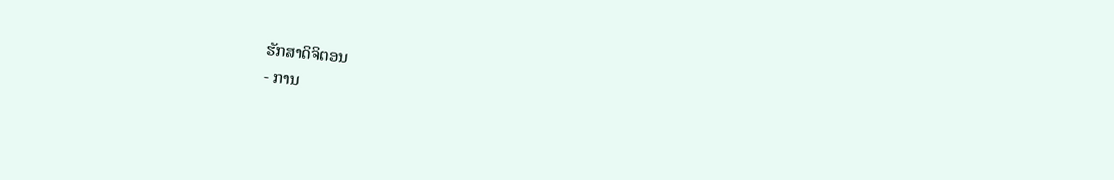ຮັກສາດິຈິຕອນ
- ການ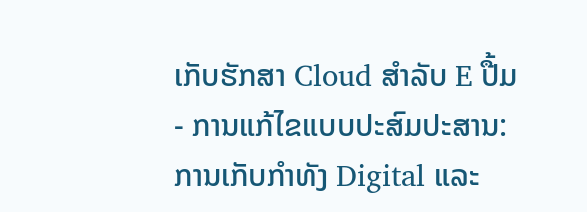ເກັບຮັກສາ Cloud ສໍາລັບ E ປື້ມ
- ການແກ້ໄຂແບບປະສົມປະສານ: ການເກັບກໍາທັງ Digital ແລະ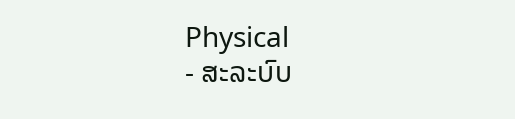Physical
- ສະລະບົບ